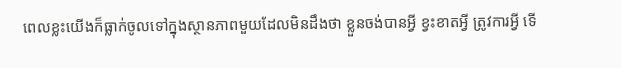ពេលខ្លះយើងក៏ធ្លាក់ចូលទៅក្នុងស្ថានភាពមួយដែលមិនដឹងថា ខ្លួនចង់បានអ្វី ខ្វះខាតអ្វី ត្រូវការអ្វី ទើ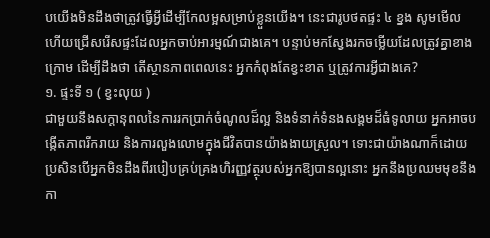បយើងមិនដឹងថាត្រូវធ្វើអ្វីដើម្បីកែលម្អសម្រាប់ខ្លួនយើង។ នេះជារូបថតផ្ទះ ៤ ខ្នង សូមមើលហើយជ្រើសរើសផ្ទះដែលអ្នកចាប់អារម្មណ៍ជាងគេ។ បន្ទាប់មកស្វែងរកចម្លើយដែលត្រូវគ្នាខាងក្រោម ដើម្បីដឹងថា តើស្ថានភាពពេលនេះ អ្នកកំពុងតែខ្វះខាត ឬត្រូវការអ្វីជាងគេ?
១. ផ្ទះទី ១ ( ខ្វះលុយ )
ជាមួយនឹងសក្ដានុពលនៃការរកប្រាក់ចំណូលដ៏ល្អ និងទំនាក់ទំនងសង្គមដ៏ធំទូលាយ អ្នកអាចបង្កើតភាពរីករាយ និងការលួងលោមក្នុងជីវិតបានយ៉ាងងាយស្រួល។ ទោះជាយ៉ាងណាក៏ដោយ ប្រសិនបើអ្នកមិនដឹងពីរបៀបគ្រប់គ្រងហិរញ្ញវត្ថុរបស់អ្នកឱ្យបានល្អនោះ អ្នកនឹងប្រឈមមុខនឹងកា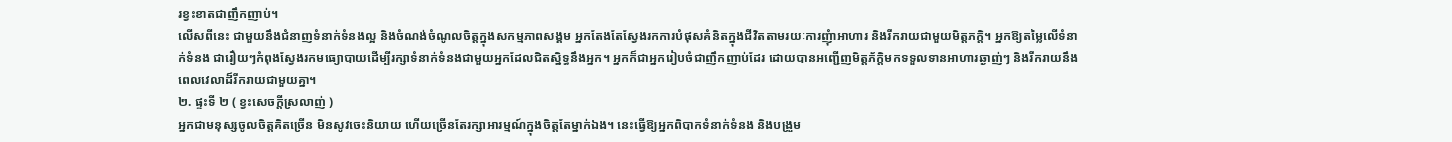រខ្វះខាតជាញឹកញាប់។
លើសពីនេះ ជាមួយនឹងជំនាញទំនាក់ទំនងល្អ និងចំណង់ចំណូលចិត្តក្នុងសកម្មភាពសង្គម អ្នកតែងតែស្វែងរកការបំផុសគំនិតក្នុងជីវិតតាមរយៈការញុំាអាហារ និងរីករាយជាមួយមិត្តភក្តិ។ អ្នកឱ្យតម្លៃលើទំនាក់ទំនង ជារឿយៗកំពុងស្វែងរកមធ្យោបាយដើម្បីរក្សាទំនាក់ទំនងជាមួយអ្នកដែលជិតស្និទ្ធនឹងអ្នក។ អ្នកក៏ជាអ្នករៀបចំជាញឹកញាប់ដែរ ដោយបានអញ្ជើញមិត្តភ័ក្តិមកទទួលទានអាហារឆ្ងាញ់ៗ និងរីករាយនឹងពេលវេលាដ៏រីករាយជាមួយគ្នា។
២. ផ្ទះទី ២ ( ខ្វះសេចក្តីស្រលាញ់ )
អ្នកជាមនុស្សចូលចិត្តគិតច្រើន មិនសូវចេះនិយាយ ហើយច្រើនតែរក្សាអារម្មណ៍ក្នុងចិត្តតែម្នាក់ឯង។ នេះធ្វើឱ្យអ្នកពិបាកទំនាក់ទំនង និងបង្រួម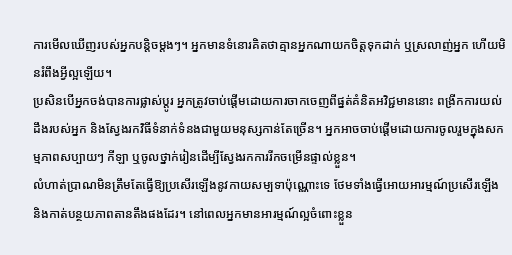ការមើលឃើញរបស់អ្នកបន្តិចម្តងៗ។ អ្នកមានទំនោរគិតថាគ្មានអ្នកណាយកចិត្តទុកដាក់ ឬស្រលាញ់អ្នក ហើយមិនរំពឹងអ្វីល្អឡើយ។
ប្រសិនបើអ្នកចង់បានការផ្លាស់ប្តូរ អ្នកត្រូវចាប់ផ្តើមដោយការចាកចេញពីផ្នត់គំនិតអវិជ្ជមាននោះ ពង្រីកការយល់ដឹងរបស់អ្នក និងស្វែងរកវិធីទំនាក់ទំនងជាមួយមនុស្សកាន់តែច្រើន។ អ្នកអាចចាប់ផ្តើមដោយការចូលរួមក្នុងសកម្មភាពសប្បាយៗ កីឡា ឬចូលថ្នាក់រៀនដើម្បីស្វែងរកការរីកចម្រើនផ្ទាល់ខ្លួន។
លំហាត់ប្រាណមិនត្រឹមតែធ្វើឱ្យប្រសើរឡើងនូវកាយសម្បទាប៉ុណ្ណោះទេ ថែមទាំងធ្វើអោយអារម្មណ៍ប្រសើរឡើង និងកាត់បន្ថយភាពតានតឹងផងដែរ។ នៅពេលអ្នកមានអារម្មណ៍ល្អចំពោះខ្លួន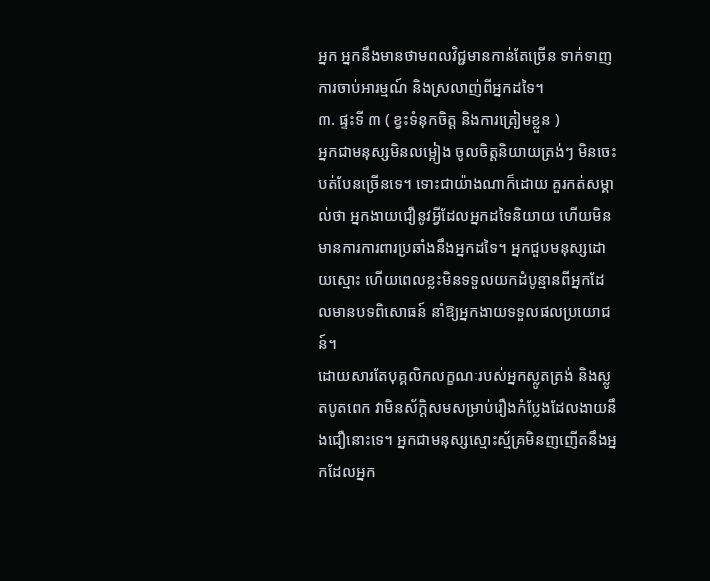អ្នក អ្នកនឹងមានថាមពលវិជ្ជមានកាន់តែច្រើន ទាក់ទាញការចាប់អារម្មណ៍ និងស្រលាញ់ពីអ្នកដទៃ។
៣. ផ្ទះទី ៣ ( ខ្វះទំនុកចិត្ត និងការត្រៀមខ្លួន )
អ្នកជាមនុស្សមិនលម្អៀង ចូលចិត្តនិយាយត្រង់ៗ មិនចេះបត់បែនច្រើនទេ។ ទោះជាយ៉ាងណាក៏ដោយ គួរកត់សម្គាល់ថា អ្នកងាយជឿនូវអ្វីដែលអ្នកដទៃនិយាយ ហើយមិនមានការការពារប្រឆាំងនឹងអ្នកដទៃ។ អ្នកជួបមនុស្សដោយស្មោះ ហើយពេលខ្លះមិនទទួលយកដំបូន្មានពីអ្នកដែលមានបទពិសោធន៍ នាំឱ្យអ្នកងាយទទួលផលប្រយោជន៍។
ដោយសារតែបុគ្គលិកលក្ខណៈរបស់អ្នកស្លូតត្រង់ និងស្លូតបូតពេក វាមិនស័ក្តិសមសម្រាប់រឿងកំប្លែងដែលងាយនឹងជឿនោះទេ។ អ្នកជាមនុស្សស្មោះស្ម័គ្រមិនញញើតនឹងអ្នកដែលអ្នក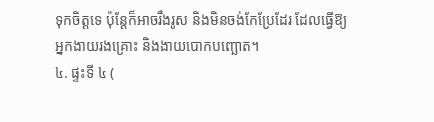ទុកចិត្តទេ ប៉ុន្តែក៏អាចរឹងរូស និងមិនចង់កែប្រែដែរ ដែលធ្វើឱ្យអ្នកងាយរងគ្រោះ និងងាយបោកបញ្ឆោត។
៤. ផ្ទះទី ៤ (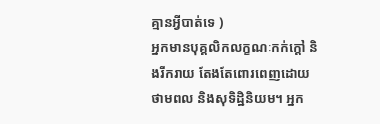គ្មានអ្វីបាត់ទេ )
អ្នកមានបុគ្គលិកលក្ខណៈកក់ក្តៅ និងរីករាយ តែងតែពោរពេញដោយថាមពល និងសុទិដ្ឋិនិយម។ អ្នក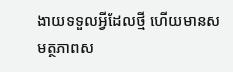ងាយទទួលអ្វីដែលថ្មី ហើយមានសមត្ថភាពស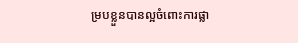ម្របខ្លួនបានល្អចំពោះការផ្លា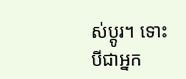ស់ប្តូរ។ ទោះបីជាអ្នក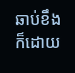ឆាប់ខឹងក៏ដោយ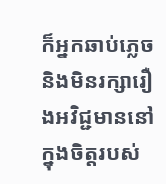ក៏អ្នកឆាប់ភ្លេច និងមិនរក្សារឿងអវិជ្ជមាននៅក្នុងចិត្តរបស់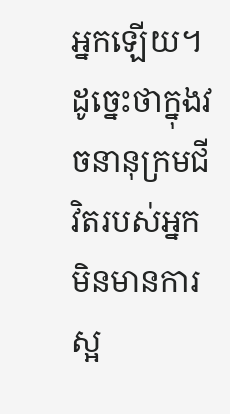អ្នកឡើយ។ ដូច្នេះថាក្នុងវចនានុក្រមជីវិតរបស់អ្នកមិនមានការស្អ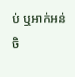ប់ ឬអាក់អន់ចិ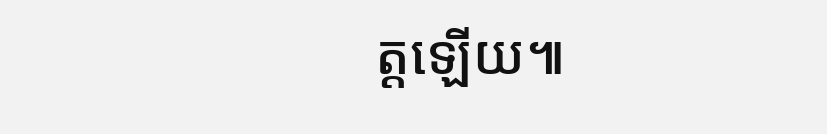ត្តឡើយ៕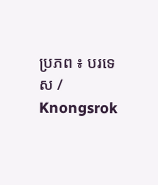ប្រភព ៖ បរទេស / Knongsrok